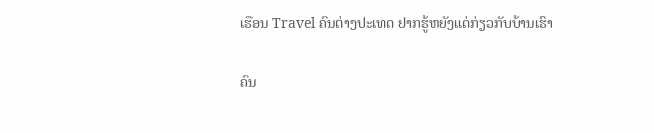ເຮືອນ Travel ຄົນຕ່າງປະເທດ ຢາກຮູ້ຫຍັງແດ່ກ່ຽວກັບບ້ານເຮົາ

ຄົນ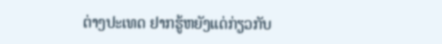ຕ່າງປະເທດ ຢາກຮູ້ຫຍັງແດ່ກ່ຽວກັບ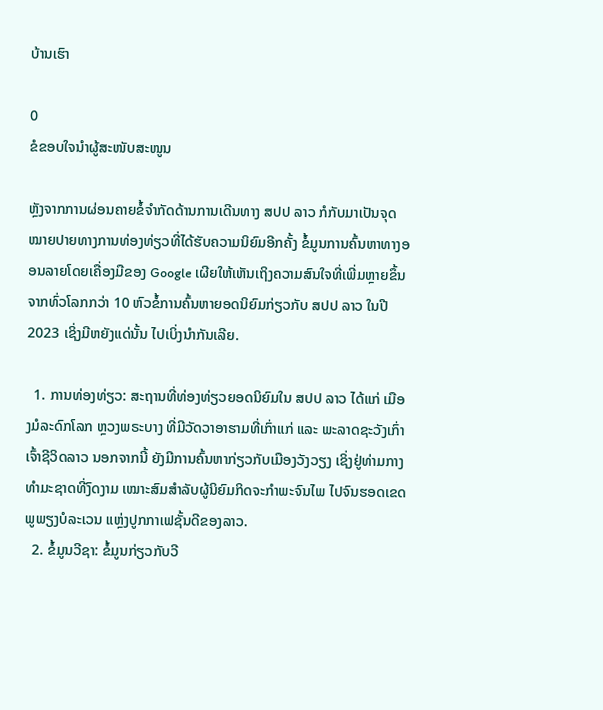ບ້ານເຮົາ

0
ຂໍຂອບໃຈນຳຜູ້ສະໜັບສະໜູນ

ຫຼັງຈາກການຜ່ອນຄາຍຂໍ້ຈຳກັດດ້ານການເດີນທາງ ສປປ ລາວ ກໍກັບມາເປັນຈຸດໝາຍປາຍທາງການທ່ອງທ່ຽວທີ່ໄດ້ຮັບຄວາມນິຍົມອີກຄັ້ງ ຂໍ້ມູນການຄົ້ນຫາທາງອອນລາຍໂດຍເຄື່ອງມືຂອງ Google ເຜີຍໃຫ້ເຫັນເຖິງຄວາມສົນໃຈທີ່ເພີ່ມຫຼາຍຂຶ້ນຈາກທົ່ວໂລກກວ່າ 10 ຫົວຂໍ້ການຄົ້ນຫາຍອດນິຍົມກ່ຽວກັບ ສປປ ລາວ ໃນປີ 2023 ເຊິ່ງມີຫຍັງແດ່ນັ້ນ ໄປເບິ່ງນຳກັນເລີຍ.

  1. ການທ່ອງທ່ຽວ: ສະຖານທີ່ທ່ອງທ່ຽວຍອດນິຍົມໃນ ສປປ ລາວ ໄດ້ແກ່ ເມືອງມໍລະດົກໂລກ ຫຼວງພຣະບາງ ທີ່ມີວັດວາອາຮາມທີ່ເກົ່າແກ່ ແລະ ພະລາດຊະວັງເກົ່າເຈົ້າຊີວິດລາວ ນອກຈາກນີ້ ຍັງມີການຄົ້ນຫາກ່ຽວກັບເມືອງວັງວຽງ ເຊິ່ງຢູ່ທ່າມກາງທຳມະຊາດທີ່ງົດງາມ ເໝາະສົມສຳລັບຜູ້ນິຍົມກິດຈະກຳພະຈົນໄພ ໄປຈົນຮອດເຂດພູພຽງບໍລະເວນ ແຫຼ່ງປູກກາເຟຊັ້ນດີຂອງລາວ.
  2. ຂໍ້ມູນວີຊາ: ຂໍ້ມູນກ່ຽວກັບວີ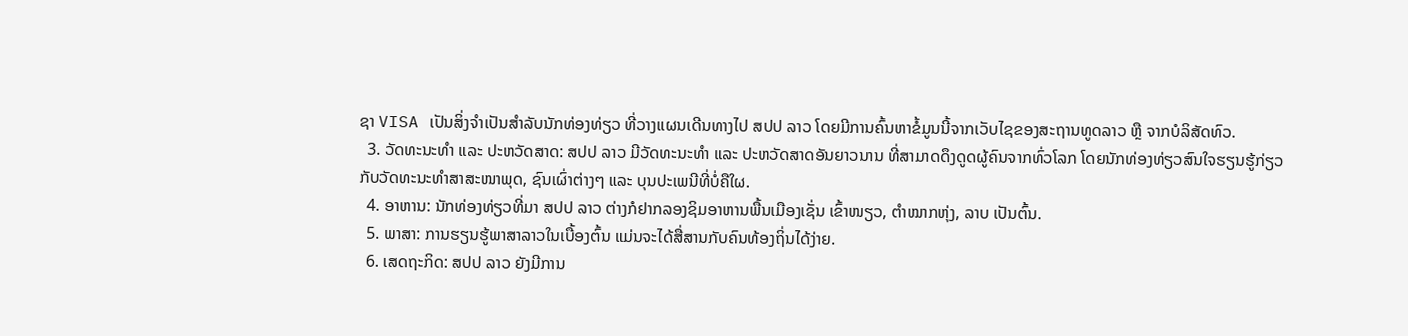ຊາ VISA ເປັນສິ່ງຈຳເປັນສຳລັບນັກທ່ອງທ່ຽວ ທີ່ວາງແຜນເດີນທາງໄປ ສປປ ລາວ ໂດຍມີການຄົ້ນຫາຂໍ້ມູນນີ້ຈາກເວັບໄຊຂອງສະຖານທູດລາວ ຫຼື ຈາກບໍລິສັດທົວ.
  3. ວັດທະນະທຳ ແລະ ປະຫວັດສາດ: ສປປ ລາວ ມີວັດທະນະທຳ ແລະ ປະຫວັດສາດອັນຍາວນານ ທີ່ສາມາດດຶງດູດຜູ້ຄົນຈາກທົ່ວໂລກ ໂດຍນັກທ່ອງທ່ຽວສົນໃຈຮຽນຮູ້ກ່ຽວກັບວັດທະນະທຳສາສະໜາພຸດ, ຊົນເຜົ່າຕ່າງໆ ແລະ ບຸນປະເພນີທີ່ບໍ່ຄືໃຜ.
  4. ອາຫານ: ນັກທ່ອງທ່ຽວທີ່ມາ ສປປ ລາວ ຕ່າງກໍຢາກລອງຊິມອາຫານພື້ນເມືອງເຊັ່ນ ເຂົ້າໜຽວ, ຕຳໝາກຫຸ່ງ, ລາບ ເປັນຕົ້ນ.
  5. ພາສາ: ການຮຽນຮູ້ພາສາລາວໃນເບື້ອງຕົ້ນ ແມ່ນຈະໄດ້ສື່ສານກັບຄົນທ້ອງຖິ່ນໄດ້ງ່າຍ.
  6. ເສດຖະກິດ: ສປປ ລາວ ຍັງມີການ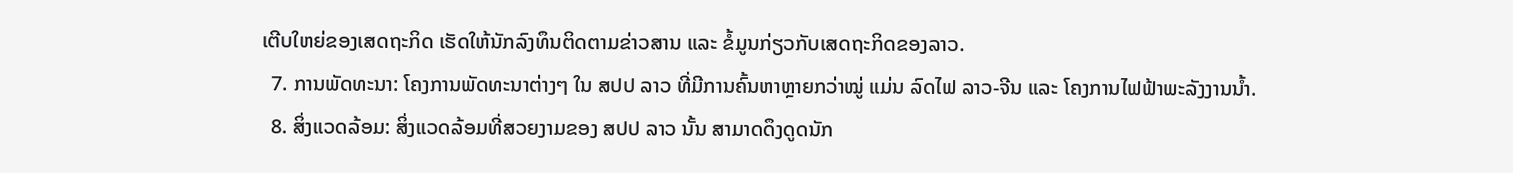ເຕີບໃຫຍ່ຂອງເສດຖະກິດ ເຮັດໃຫ້ນັກລົງທຶນຕິດຕາມຂ່າວສານ ແລະ ຂໍ້ມູນກ່ຽວກັບເສດຖະກິດຂອງລາວ.
  7. ການພັດທະນາ: ໂຄງການພັດທະນາຕ່າງໆ ໃນ ສປປ ລາວ ທີ່ມີການຄົ້ນຫາຫຼາຍກວ່າໝູ່ ແມ່ນ ລົດໄຟ ລາວ-ຈີນ ແລະ ໂຄງການໄຟຟ້າພະລັງງານນ້ຳ.
  8. ສິ່ງແວດລ້ອມ: ສິ່ງແວດລ້ອມທີ່ສວຍງາມຂອງ ສປປ ລາວ ນັ້ນ ສາມາດດຶງດູດນັກ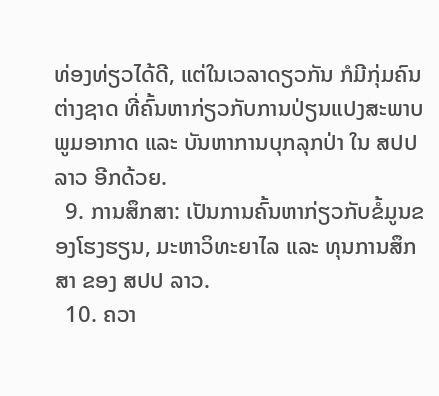ທ່ອງທ່ຽວໄດ້ດີ, ແຕ່ໃນເວລາດຽວກັນ ກໍມີກຸ່ມຄົນຕ່າງຊາດ ທີ່ຄົ້ນຫາກ່ຽວກັບການປ່ຽນແປງສະພາບພູມອາກາດ ແລະ ບັນຫາການບຸກລຸກປ່າ ໃນ ສປປ ລາວ ອີກດ້ວຍ.
  9. ການສຶກສາ: ເປັນການຄົ້ນຫາກ່ຽວກັບຂໍ້ມູນຂອງໂຮງຮຽນ, ມະຫາວິທະຍາໄລ ແລະ ທຸນການສຶກສາ ຂອງ ສປປ ລາວ.
  10. ຄວາ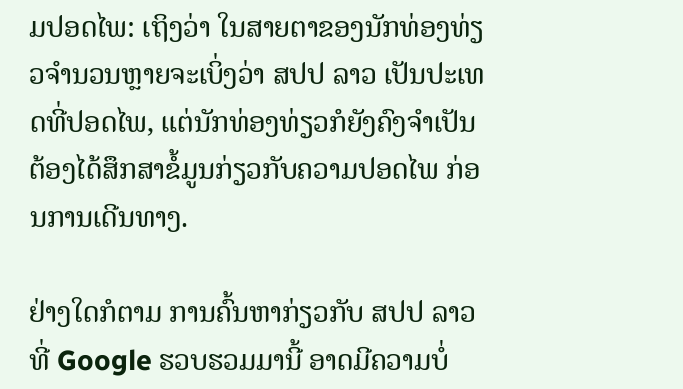ມປອດໄພ: ເຖິງວ່າ ໃນສາຍຕາຂອງນັກທ່ອງທ່ຽວຈຳນວນຫຼາຍຈະເບິ່ງວ່າ ສປປ ລາວ ເປັນປະເທດທີ່ປອດໄພ, ແຕ່ນັກທ່ອງທ່ຽວກໍຍັງຄົງຈຳເປັນຕ້ອງໄດ້ສຶກສາຂໍ້ມູນກ່ຽວກັບຄວາມປອດໄພ ກ່ອນການເດີນທາງ.

ຢ່າງໃດກໍຕາມ ການຄົ້ນຫາກ່ຽວກັບ ສປປ ລາວ ທີ່ Google ຮວບຮວມມານີ້ ອາດມີຄວາມບໍ່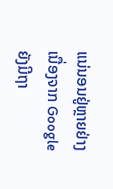ແນ່ນອນຢູ່ຫຼາຍຢ່າງ ເນື່ອງຈາກ Google ຍັງມີຖາ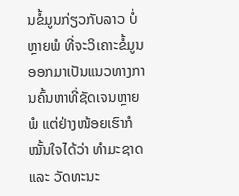ນຂໍ້ມູນກ່ຽວກັບລາວ ບໍ່ຫຼາຍພໍ ທີ່ຈະວິເຄາະຂໍ້ມູນອອກມາເປັນແນວທາງການຄົ້ນຫາທີ່ຊັດເຈນຫຼາຍພໍ ແຕ່ຢ່າງໜ້ອຍເຮົາກໍໝັ້ນໃຈໄດ້ວ່າ ທຳມະຊາດ ແລະ ວັດທະນະ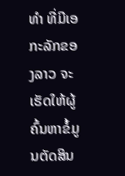ທຳ ທີ່ມີເອກະລັກຂອງລາວ ຈະເຮັດໃຫ້ຜູ້ຄົ້ນຫາຂໍ້ມູນຕັດສິນ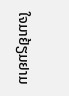ໃຈມາຢ້ຽມຢາມ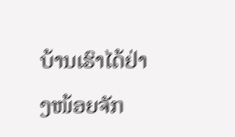ບ້ານເຮົາໄດ້ຢ່າງໜ້ອຍຈັກ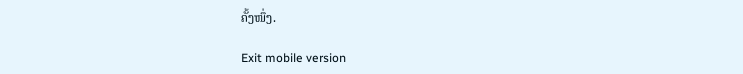ຄັ້ງໜຶ່ງ.

Exit mobile version